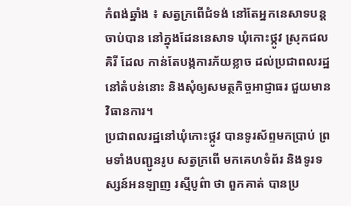កំពង់ឆ្នាំង ៖ សត្វក្រពើជំទង់ នៅតែអ្នកនេសាទបន្តចាប់បាន នៅក្នុងដែននេសាទ ឃុំកោះថ្កូវ ស្រុកជលគិរី ដែល កាន់តែបង្កការភ័យខ្លាច ដល់ប្រជាពលរដ្ឋនៅតំបន់នោះ និងសុំឲ្យសមត្ថកិច្ចអាជ្ញាធរ ជួយមានវិធានការ។
ប្រជាពលរដ្ឋនៅឃុំកោះថ្កូវ បានទូរស័ព្ទមកប្រាប់ ព្រមទាំងបញ្ជូនរូប សត្វក្រពើ មកគេហទំព័រ និងទូរទស្សន៍អនឡាញ រស្មីបូព៌ា ថា ពួកគាត់ បានប្រ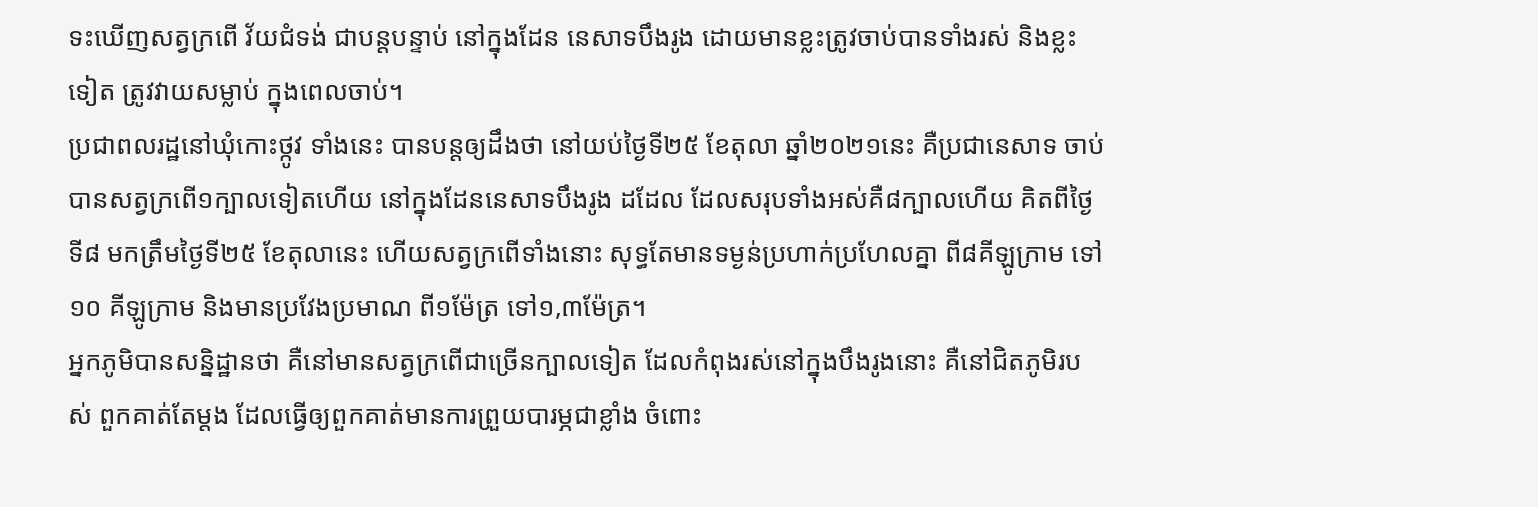ទះឃើញសត្វក្រពើ វ័យជំទង់ ជាបន្តបន្ទាប់ នៅក្នុងដែន នេសាទបឹងរូង ដោយមានខ្លះត្រូវចាប់បានទាំងរស់ និងខ្លះទៀត ត្រូវវាយសម្លាប់ ក្នុងពេលចាប់។
ប្រជាពលរដ្ឋនៅឃុំកោះថ្កូវ ទាំងនេះ បានបន្តឲ្យដឹងថា នៅយប់ថ្ងៃទី២៥ ខែតុលា ឆ្នាំ២០២១នេះ គឺប្រជានេសាទ ចាប់បានសត្វក្រពើ១ក្បាលទៀតហើយ នៅក្នុងដែននេសាទបឹងរូង ដដែល ដែលសរុបទាំងអស់គឺ៨ក្បាលហើយ គិតពីថ្ងៃទី៨ មកត្រឹមថ្ងៃទី២៥ ខែតុលានេះ ហើយសត្វក្រពើទាំងនោះ សុទ្ធតែមានទម្ងន់ប្រហាក់ប្រហែលគ្នា ពី៨គីឡូក្រាម ទៅ១០ គីឡូក្រាម និងមានប្រវែងប្រមាណ ពី១ម៉ែត្រ ទៅ១,៣ម៉ែត្រ។
អ្នកភូមិបានសន្និដ្ឋានថា គឺនៅមានសត្វក្រពើជាច្រើនក្បាលទៀត ដែលកំពុងរស់នៅក្នុងបឹងរូងនោះ គឺនៅជិតភូមិរបស់ ពួកគាត់តែម្ដង ដែលធ្វើឲ្យពួកគាត់មានការព្រួយបារម្ភជាខ្លាំង ចំពោះ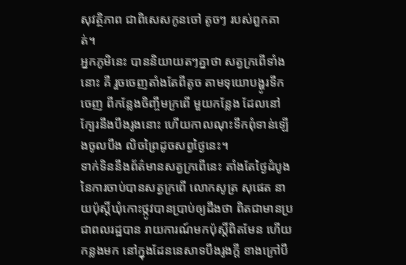សុវត្ថិភាព ជាពិសេសកូនចៅ តូចៗ របស់ពួកគាត់។
អ្នកភូមិនេះ បាននិយាយតៗគ្នាថា សត្វក្រពើទាំងនោះ គឺ រួចចេញតាំងតែពីតូច តាមទុយោបង្ហូរទឹកចេញ ពីកន្លែងចិញ្ចឹមក្រពើ មួយកន្លែង ដែលនៅក្បែរនឹងបឹងរូងនោះ ហើយកាលណុះទឹកពុំទាន់ឡើងចូលបឹង លិចព្រៃដូចសព្វថ្ងៃនេះ។
ទាក់ទិននឹងព័ត៌មានសត្វក្រពើនេះ តាំងតែថ្ងៃដំបូង នៃការចាប់បានសត្វក្រពើ លោកសូត្រ សុផេត នាយប៉ុស្តិ៍ឃុំកោះថ្កូវបានប្រាប់ឲ្យដឹងថា ពិតជាមានប្រជាពលរដ្ឋបាន រាយការណ៍មកប៉ុស្តិ៍ពិតមែន ហើយកន្លងមក នៅក្នុងដែននេសាទបឹងរូងក្ដី ខាងក្រៅបឹ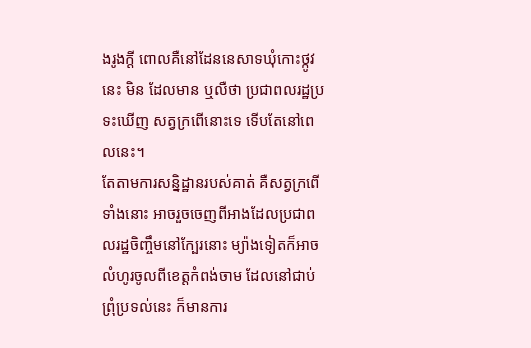ងរូងក្ដី ពោលគឺនៅដែននេសាទឃុំកោះថ្កូវនេះ មិន ដែលមាន ឬលឺថា ប្រជាពលរដ្ឋប្រទះឃើញ សត្វក្រពើនោះទេ ទើបតែនៅពេលនេះ។
តែតាមការសន្និដ្ឋានរបស់គាត់ គឺសត្វក្រពើទាំងនោះ អាចរួចចេញពីអាងដែលប្រជាពលរដ្ឋចិញ្ចឹមនៅក្បែរនោះ ម្យ៉ាងទៀតក៏អាចលំហូរចូលពីខេត្តកំពង់ចាម ដែលនៅជាប់ព្រុំប្រទល់នេះ ក៏មានការ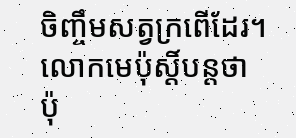ចិញ្ចឹមសត្វក្រពើដែរ។
លោកមេប៉ុស្តិ៍បន្តថា ប៉ុ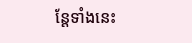ន្តែទាំងនេះ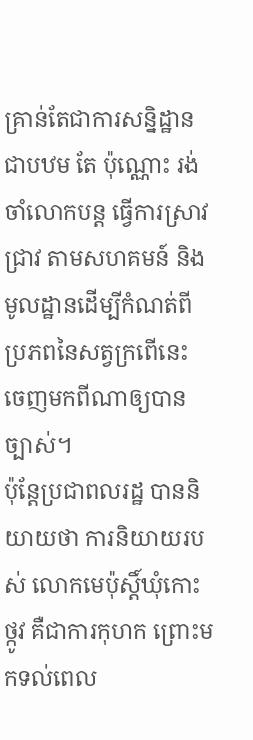គ្រាន់តែជាការសន្និដ្ឋានជាបឋម តែ ប៉ុណ្ណោះ រង់ចាំលោកបន្ត ធ្វើការស្រាវជ្រាវ តាមសហគមន៍ និងមូលដ្ឋានដើម្បីកំណត់ពីប្រភពនៃសត្វក្រពើនេះ ចេញមកពីណាឲ្យបានច្បាស់។
ប៉ុន្តែប្រជាពលរដ្ឋ បាននិយាយថា ការនិយាយរបស់ លោកមេប៉ុស្តិ៍ឃុំកោះថ្កូវ គឺជាការកុហក ព្រោះមកទល់ពេល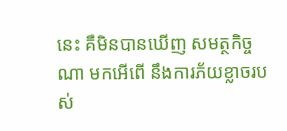នេះ គឺមិនបានឃើញ សមត្ថកិច្ចណា មកអើពើ នឹងការភ័យខ្លាចរបស់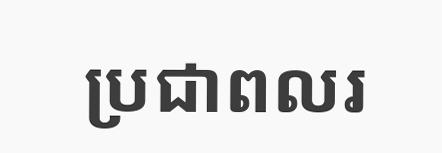ប្រជាពលរ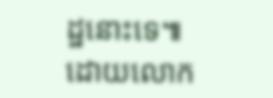ដ្ឋនោះទេ៕ ដោយលោក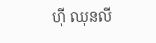ហ៊ី ឈុនលី